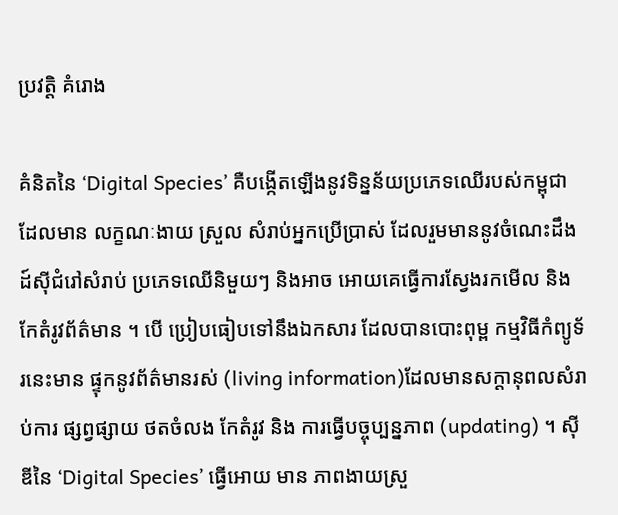ប្រវត្ដិ គំរោង

គំនិតនៃ ‘Digital Species’ គឺបង្កើតឡើងនូវទិន្នន័យប្រភេទឈើរបស់កម្ពុជា ដែលមាន លក្ខណៈងាយ ស្រួល សំរាប់អ្នកប្រើប្រាស់ ដែលរួមមាននូវចំណេះដឹង ដ៍ស៊ីជំរៅសំរាប់ ប្រភេទឈើនិមួយៗ និងអាច អោយគេធ្វើការស្វែងរកមើល និងកែតំរូវព័ត៌មាន ។ បើ ប្រៀបធៀបទៅនឹងឯកសារ ដែលបានបោះពុម្ព កម្មវិធីកំព្យូទ័រនេះមាន ផ្ទុកនូវព័ត៌មានរស់ (living information)ដែលមានសក្ដានុពលសំរាប់ការ ផ្សព្វផ្សាយ ថតចំលង កែតំរូវ និង ការធ្វើបច្ចុប្បន្នភាព (updating) ។ ស៊ីឌីនៃ ‘Digital Species’ ធ្វើអោយ មាន ភាពងាយស្រួ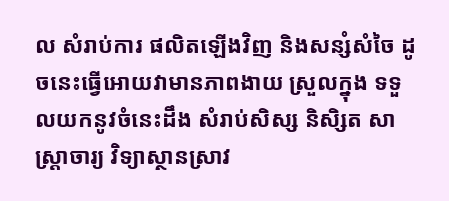ល សំរាប់ការ ផលិតឡើងវិញ និងសន្សំសំចៃ ដូចនេះធ្វើអោយវាមានភាពងាយ ស្រួលក្នុង ទទួលយកនូវចំនេះដឹង សំរាប់សិស្ស និសិ្សត សាស្ដ្រាចារ្យ វិទ្យាស្ថានស្រាវ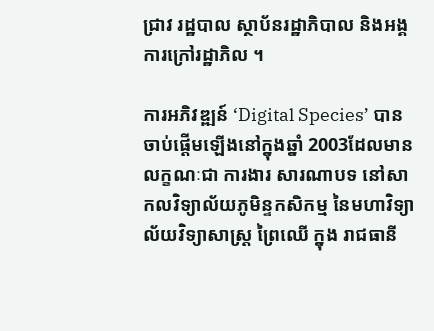ជ្រាវ រដ្ឋបាល ស្ថាប័នរដ្ឋាភិបាល និងអង្គការក្រៅរដ្ឋាភិល ។

ការអភិវឌ្ឍន៍ ‘Digital Species’ បានចាប់ផ្ដើមឡើងនៅក្នុងឆ្នាំ 2003ដែលមាន លក្ខណៈជា ការងារ សារណាបទ នៅសាកលវិទ្យាល័យភូមិន្ទកសិកម្ម នៃមហាវិទ្យាល័យវិទ្យាសាស្ដ្រ ព្រៃឈើ ក្នុង រាជធានី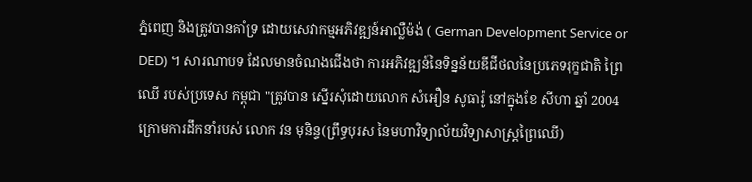ភ្នំពេញ និងត្រូវបានគាំទ្រ ដោយសេវាកម្មអភិវឌ្ឍន៍អាល្លឺម៉ង់ ( German Development Service or DED) ។ សារណាបទ ដែលមានចំណងជើងថា ការអភិវឌ្ឍន៍នៃទិន្នន័យឌីជីថលនៃប្រភេទរុក្ខជាតិ ព្រៃឈើ របស់ប្រទេស កម្ពុជា "ត្រូវបាន ស្នើរសុំដោយលោក សំអឿន សូធារ៉ូ នៅក្នុងខែ សីហា ឆ្នាំ 2004 ក្រោមការដឹកនាំរបស់ លោក វន មុនិន្ទ(ព្រឹទ្ធបុរស នៃមហាវិទ្យាល័យវិទ្យាសាស្ដ្រព្រៃឈើ)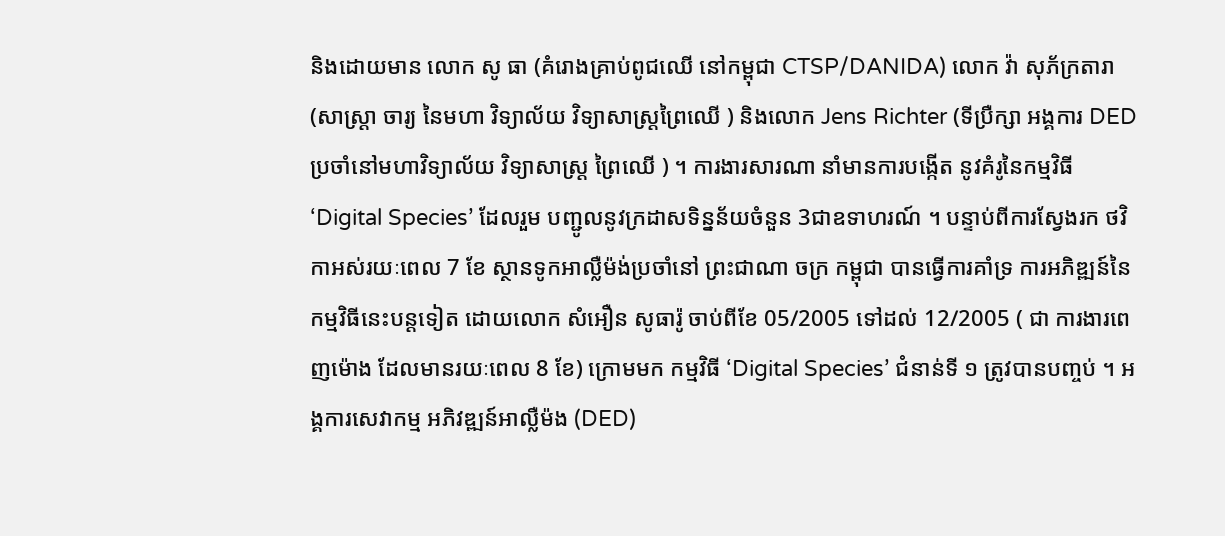និងដោយមាន លោក សូ ធា (គំរោងគ្រាប់ពូជឈើ នៅកម្ពុជា CTSP/DANIDA) លោក វ៉ា សុភ័ក្រតារា(សាស្ដ្រា ចារ្យ នៃមហា វិទ្យាល័យ វិទ្យាសាស្ដ្រព្រៃឈើ ) និងលោក Jens Richter (ទីប្រឺក្សា អង្គការ DED ប្រចាំនៅមហាវិទ្យាល័យ វិទ្យាសាស្ដ្រ ព្រៃឈើ ) ។ ការងារសារណា នាំមានការបង្កើត នូវគំរូនៃកម្មវិធី ‘Digital Species’ ដែលរួម បញ្ជូលនូវក្រដាសទិន្នន័យចំនួន 3ជាឧទាហរណ៍ ។ បន្ទាប់ពីការស្វែងរក ថវិកាអស់រយៈពេល 7 ខែ ស្ថានទូកអាល្លឺម៉ង់ប្រចាំនៅ ព្រះជាណា ចក្រ កម្ពុជា បានធ្វើការគាំទ្រ ការអភិឌ្ឍន៍នៃកម្មវិធីនេះបន្ដទៀត ដោយលោក សំអឿន សូធារ៉ូ ចាប់ពីខែ 05/2005 ទៅដល់ 12/2005 ( ជា ការងារពេញម៉ោង ដែលមានរយៈពេល 8 ខែ) ក្រោមមក កម្មវិធី ‘Digital Species’ ជំនាន់ទី ១ ត្រូវបានបញ្ចប់ ។ អង្គការសេវាកម្ម អភិវឌ្ឍន៍អាល្លឺម៉ង (DED)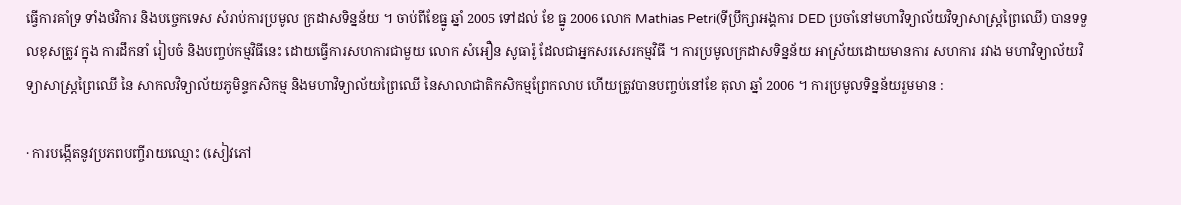ធ្វើការគាំទ្រ ទាំងថវិការ និងបច្ចេកទេស សំរាប់ការប្រមូល ក្រដាសទិន្នន័យ ។ ចាប់ពីខែធ្នូ ឆ្នាំ 2005 ទៅដល់ ខែ ធ្នូ 2006 លោក Mathias Petri(ទីប្រឹក្សាអង្គការ DED ប្រចាំនៅមហាវិទ្យាល័យវិទ្យាសាស្ដ្រព្រៃឈើ) បានទទួលខុសត្រូវ ក្នុង ការដឹកនាំ រៀបចំ និងបញ្ចប់កម្មវិធីនេះ ដោយធ្វើការសហការជាមួយ លោក សំអឿន សូធារ៉ូ ដែលជាអ្នកសរសេរកម្មវិធី ។ ការប្រមូលក្រដាសទិន្នន័យ អាស្រ័យដោយមានការ សហការ រវាង មហាវិទ្យាល័យវិទ្យាសាស្ដ្រព្រៃឈើ នៃ សាកលវិទ្យាល័យភូមិន្ទកសិកម្ម និងមហាវិទ្យាល័យព្រៃឈើ នៃសាលាជាតិកសិកម្មព្រែកលាប ហើយត្រូវបានបញ្ចប់នៅខែ តុលា ឆ្នាំ 2006 ។ ការប្រមូលទិន្នន័យរួមមាន :

· ការបង្កើតនូវប្រភពបញ្ចីរាយឈ្មោះ (សៀវភៅ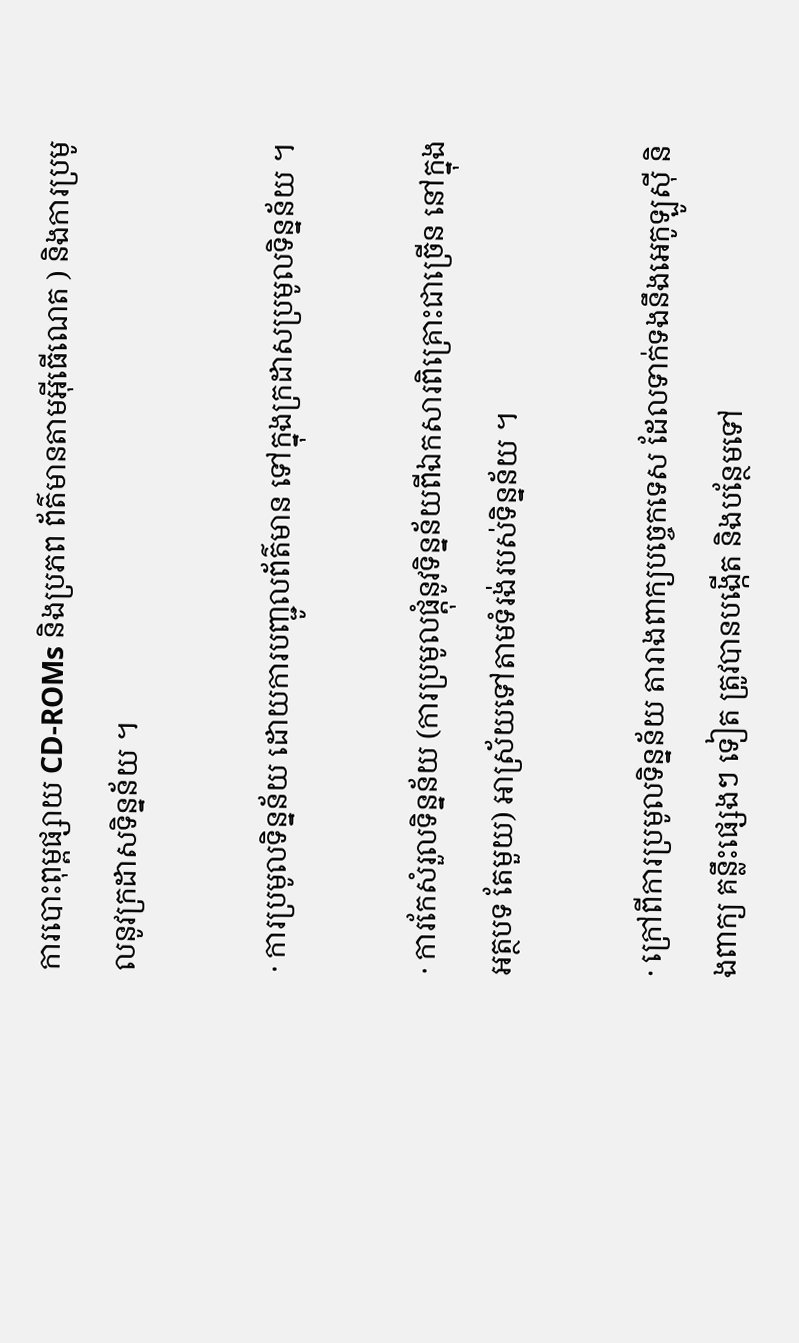ការបោះពុម្ពផ្សាយ CD-ROMs និងប្រភព ព័ត៌មានតាមអ៊ីធើណេត ) និងការប្រមូលនូវក្រដាសទិន្នន័យ ។

· ការប្រមូលទិន្នន័យ ដោយការបញ្ជូលព័ត៌មាន ទៅក្នុងក្រដាសប្រមូលទិន្នន័យ ។

· ការកែសំរួលទិន្នន័យ (ការប្រមូលផ្ដុំនូវទិន្នន័យពីឯកសារពិគ្រោះជាច្រើន នៅក្នុងអត្ថបទ តែមួយ) អាស្រ័យទៅតាមទំរង់របស់ទិន្នន័យ ។

· ក្រៅពីការប្រមូលទិន្នន័យ តារាងពាក្យបច្ចេកទេស ដែលទាក់ទងនឹងអេកូឡូស៊ី និងពាក្យ គន្លឹះផ្សេងៗ ទៀត ត្រូវបានបង្កើត និងបន្ថែមទៅ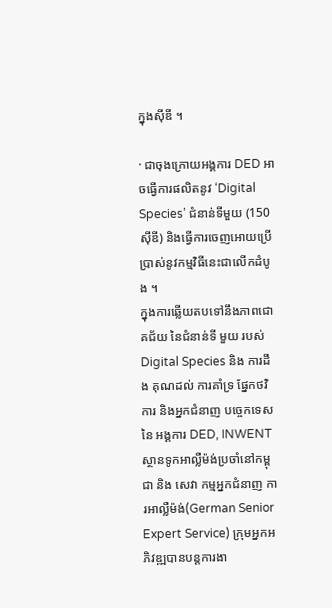ក្នុងស៊ីឌី ។

· ជាចុងក្រោយអង្គការ DED អាចធ្វើការផលិតនូវ ‘Digital Species’ ជំនាន់ទីមួយ (150 ស៊ីឌី) និងធ្វើការចេញអោយប្រើប្រាស់នូវកម្មវិធីនេះជាលើកដំបូង ។
ក្នុងការឆ្លើយតបទៅនឹងភាពជោគជ័យ នៃជំនាន់ទី មួយ របស់ Digital Species និង ការដឹង គុណដល់ ការគាំទ្រ ផ្នែកថវិការ និងអ្នកជំនាញ បច្ចេកទេសនៃ អង្គការ DED, INWENT ស្ថានទូកអាល្លឺម៉ង់ប្រចាំនៅកម្ពុជា និង សេវា កម្មអ្នកជំនាញ ការអាល្លឺម៉ង់(German Senior Expert Service) ក្រុមអ្នកអភិវឌ្ឍបានបន្ដការងា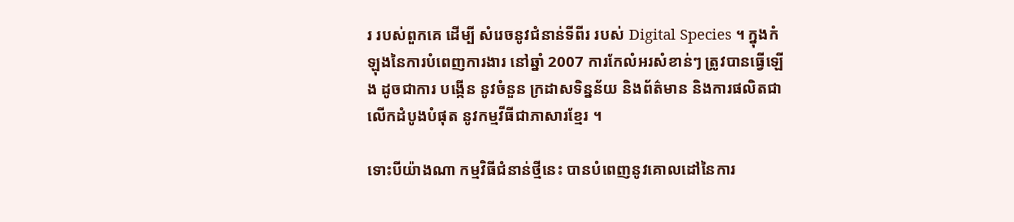រ របស់ពួកគេ ដើម្បី សំរេចនូវជំនាន់ទីពីរ របស់ Digital Species ។ ក្នុងកំឡុងនៃការបំពេញការងារ នៅឆ្នាំ 2007 ការកែលំអរសំខាន់ៗ ត្រូវបានធ្វើឡើង ដូចជាការ បង្កើន នូវចំនួន ក្រដាសទិន្នន័យ និងព័ត៌មាន និងការផលិតជា លើកដំបូងបំផុត នូវកម្មវីធីជាភាសារខ្មែរ ។

ទោះបីយ៉ាងណា កម្មវិធីជំនាន់ថ្មីនេះ បានបំពេញនូវគោលដៅនៃការ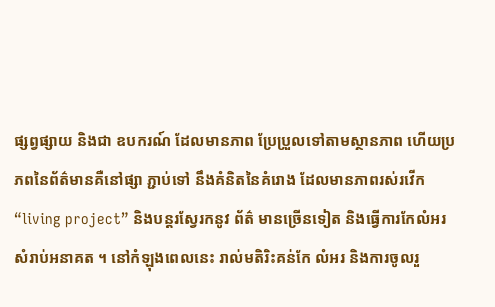ផ្សព្វផ្សាយ និងជា ឧបករណ៍ ដែលមានភាព ប្រែប្រួលទៅតាមស្ថានភាព ហើយប្រភពនៃព័ត៌មានគឺនៅផ្សា ភ្ជាប់ទៅ នឹងគំនិតនៃគំរោង ដែលមានភាពរស់រវើក “living project” និងបន្ដរស្វែរកនូវ ព័ត៌ មានច្រើនទៀត និងធ្វើការកែលំអរ សំរាប់អនាគត ។ នៅកំឡុងពេលនេះ រាល់មតិរិះគន់កែ លំអរ និងការចូលរួ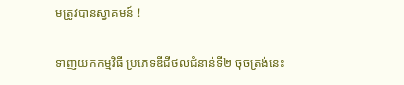មត្រូវបានស្វាគមន៍ !

ទាញយកកម្មវិធី ប្រភេទឌីជីថលជំនាន់ទី២ ចុចត្រង់នេះ